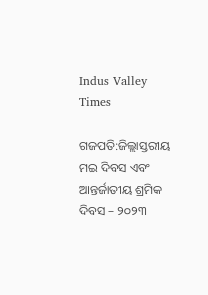Indus Valley Times

ଗଜପତି:ଜିଲ୍ଲାସ୍ତରୀୟ ମଇ ଦିବସ ଏବଂ ଆନ୍ତର୍ଜାତୀୟ ଶ୍ରମିକ ଦିବସ – ୨୦୨୩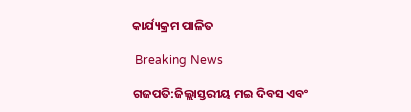କାର୍ଯ୍ୟକ୍ରମ ପାଳିତ

 Breaking News

ଗଜପତି:ଜିଲ୍ଲାସ୍ତରୀୟ ମଇ ଦିବସ ଏବଂ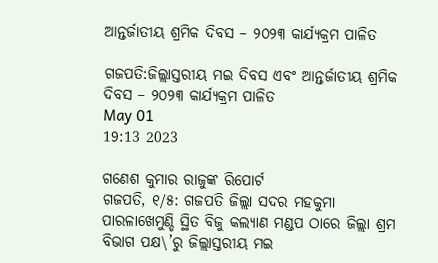ଆନ୍ତର୍ଜାତୀୟ ଶ୍ରମିକ ଦିବସ – ୨୦୨୩ କାର୍ଯ୍ୟକ୍ରମ ପାଳିତ

ଗଜପତି:ଜିଲ୍ଲାସ୍ତରୀୟ ମଇ ଦିବସ ଏବଂ ଆନ୍ତର୍ଜାତୀୟ ଶ୍ରମିକ ଦିବସ – ୨୦୨୩ କାର୍ଯ୍ୟକ୍ରମ ପାଳିତ
May 01
19:13 2023

ଗଣେଶ କୁମାର ରାଜୁଙ୍କ ରିପୋର୍ଟ
ଗଜପତି, ୧/୫: ଗଜପତି ଜିଲ୍ଲା ସଦର ମହକୁମା ପାରଳାଖେମୁଣ୍ଡି ସ୍ଥିତ ବିଜୁ କଲ୍ୟାଣ ମଣ୍ଡପ ଠାରେ ଜିଲ୍ଲା ଶ୍ରମ ବିଭାଗ ପକ୍ଷ\’ରୁ ଜିଲ୍ଲାସ୍ତରୀୟ ମଇ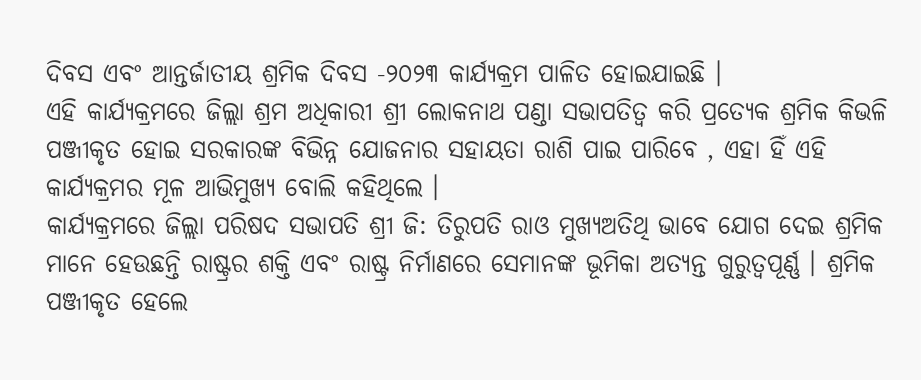ଦିବସ ଏବଂ ଆନ୍ତର୍ଜାତୀୟ ଶ୍ରମିକ ଦିବସ -୨୦୨୩ କାର୍ଯ୍ୟକ୍ରମ ପାଳିତ ହୋଇଯାଇଛି ।
ଏହି କାର୍ଯ୍ୟକ୍ରମରେ ଜିଲ୍ଲା ଶ୍ରମ ଅଧିକାରୀ ଶ୍ରୀ ଲୋକନାଥ ପଣ୍ଡା ସଭାପତିତ୍ବ କରି ପ୍ରତ୍ୟେକ ଶ୍ରମିକ କିଭଳି ପଞ୍ଜୀକୃତ ହୋଇ ସରକାରଙ୍କ ବିଭିନ୍ନ ଯୋଜନାର ସହାୟତା ରାଶି ପାଇ ପାରିବେ , ଏହା ହିଁ ଏହି କାର୍ଯ୍ୟକ୍ରମର ମୂଳ ଆଭିମୁଖ୍ୟ ବୋଲି କହିଥିଲେ ।
କାର୍ଯ୍ୟକ୍ରମରେ ଜିଲ୍ଲା ପରିଷଦ ସଭାପତି ଶ୍ରୀ ଜି: ତିରୁପତି ରାଓ ମୁଖ୍ୟଅତିଥି ଭାବେ ଯୋଗ ଦେଇ ଶ୍ରମିକ ମାନେ ହେଉଛନ୍ତି ରାଷ୍ଟ୍ରର ଶକ୍ତି ଏବଂ ରାଷ୍ଟ୍ର ନିର୍ମାଣରେ ସେମାନଙ୍କ ଭୂମିକା ଅତ୍ୟନ୍ତ ଗୁରୁତ୍ୱପୂର୍ଣ୍ଣ । ଶ୍ରମିକ ପଞ୍ଜୀକୃତ ହେଲେ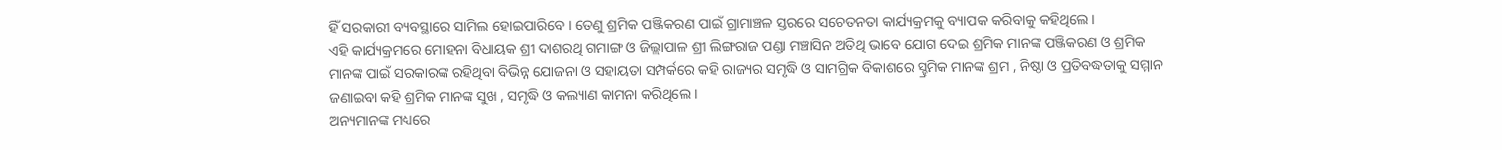ହିଁ ସରକାରୀ ବ୍ୟବସ୍ଥାରେ ସାମିଲ ହୋଇପାରିବେ । ତେଣୁ ଶ୍ରମିକ ପଞ୍ଜିକରଣ ପାଇଁ ଗ୍ରାମାଞ୍ଚଳ ସ୍ତରରେ ସଚେତନତା କାର୍ଯ୍ୟକ୍ରମକୁ ବ୍ୟାପକ କରିବାକୁ କହିଥିଲେ ।
ଏହି କାର୍ଯ୍ୟକ୍ରମରେ ମୋହନା ବିଧାୟକ ଶ୍ରୀ ଦାଶରଥି ଗମାଙ୍ଗ ଓ ଜିଲ୍ଲାପାଳ ଶ୍ରୀ ଲିଙ୍ଗରାଜ ପଣ୍ଡା ମଞ୍ଚାସିନ ଅତିଥି ଭାବେ ଯୋଗ ଦେଇ ଶ୍ରମିକ ମାନଙ୍କ ପଞ୍ଜିକରଣ ଓ ଶ୍ରମିକ ମାନଙ୍କ ପାଇଁ ସରକାରଙ୍କ ରହିଥିବା ବିଭିନ୍ନ ଯୋଜନା ଓ ସହାୟତା ସମ୍ପର୍କରେ କହି ରାଜ୍ୟର ସମୃଦ୍ଧି ଓ ସାମଗ୍ରିକ ବିକାଶରେ ସ୍ହ୍ରମିକ ମାନଙ୍କ ଶ୍ରମ , ନିଷ୍ଠା ଓ ପ୍ରତିବଦ୍ଧତାକୁ ସମ୍ମାନ ଜଣାଇବା କହି ଶ୍ରମିକ ମାନଙ୍କ ସୁଖ , ସମୃଦ୍ଧି ଓ କଲ୍ୟାଣ କାମନା କରିଥିଲେ ।
ଅନ୍ୟମାନଙ୍କ ମଧ୍ୟରେ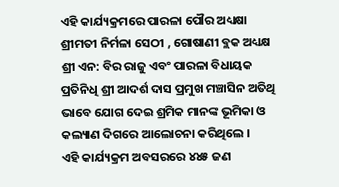ଏହି କାର୍ଯ୍ୟକ୍ରମରେ ପାରଳା ପୌର ଅଧ୍ୟକ୍ଷା ଶ୍ରୀମତୀ ନିର୍ମଳା ସେଠୀ , ଗୋଷାଣୀ ବ୍ଲକ ଅଧ୍ୟକ୍ଷ ଶ୍ରୀ ଏନ: ବିର ରାଜୁ ଏବଂ ପାରଳା ବିଧାୟକ ପ୍ରତିନିଧି ଶ୍ରୀ ଆଦର୍ଶ ଦାସ ପ୍ରମୁଖ ମଞ୍ଚାସିନ ଅତିଥି ଭାବେ ଯୋଗ ଦେଇ ଶ୍ରମିକ ମାନଙ୍କ ଭୂମିକା ଓ କଲ୍ୟାଣ ଦିଗରେ ଆଲୋଚନା କରିଥିଲେ ।
ଏହି କାର୍ଯ୍ୟକ୍ରମ ଅବସରରେ ୪୪୫ ଜଣ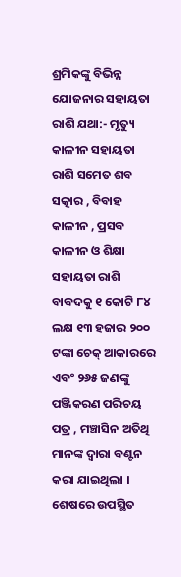ଶ୍ରମିକଙ୍କୁ ବିଭିନ୍ନ ଯୋଜନାର ସହାୟତା ରାଶି ଯଥା:- ମୃତ୍ୟୁ କାଳୀନ ସହାୟତା ରାଶି ସମେତ ଶବ ସତ୍କାର , ବିବାହ କାଳୀନ , ପ୍ରସବ କାଳୀନ ଓ ଶିକ୍ଷା ସହାୟତା ରାଶି ବାବଦକୁ ୧ କୋଟି ୮୪ ଲକ୍ଷ ୧୩ ହଜାର ୨୦୦ ଟଙ୍କା ଚେକ୍ ଆକାରରେ ଏବଂ ୨୬୫ ଜଣଙ୍କୁ ପଞ୍ଜିକରଣ ପରିଚୟ ପତ୍ର , ମଞ୍ଚାସିନ ଅତିଥି ମାନଙ୍କ ଦ୍ଵାରା ବଣ୍ଟନ କରା ଯାଇଥିଲା ।
ଶେଷରେ ଉପସ୍ଥିତ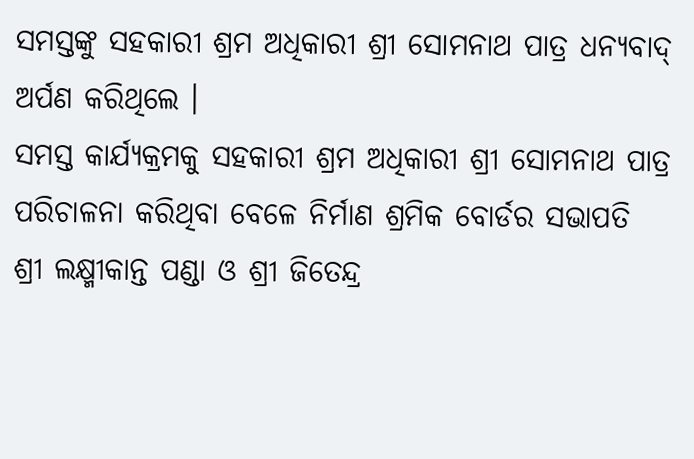ସମସ୍ତଙ୍କୁ ସହକାରୀ ଶ୍ରମ ଅଧିକାରୀ ଶ୍ରୀ ସୋମନାଥ ପାତ୍ର ଧନ୍ୟବାଦ୍ ଅର୍ପଣ କରିଥିଲେ ।
ସମସ୍ତ କାର୍ଯ୍ୟକ୍ରମକୁ ସହକାରୀ ଶ୍ରମ ଅଧିକାରୀ ଶ୍ରୀ ସୋମନାଥ ପାତ୍ର ପରିଚାଳନା କରିଥିବା ବେଳେ ନିର୍ମାଣ ଶ୍ରମିକ ବୋର୍ଡର ସଭାପତି ଶ୍ରୀ ଲକ୍ଷ୍ମୀକାନ୍ତ ପଣ୍ଡା ଓ ଶ୍ରୀ ଜିତେନ୍ଦ୍ର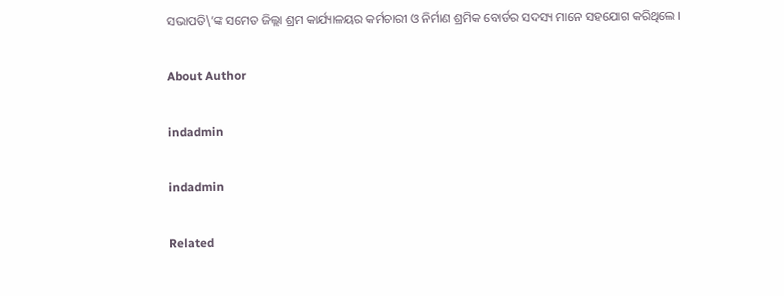ସଭାପତି\’ଙ୍କ ସମେତ ଜିଲ୍ଲା ଶ୍ରମ କାର୍ଯ୍ୟାଳୟର କର୍ମଚାରୀ ଓ ନିର୍ମାଣ ଶ୍ରମିକ ବୋର୍ଡର ସଦସ୍ୟ ମାନେ ସହଯୋଗ କରିଥିଲେ ।

About Author

indadmin

indadmin

Related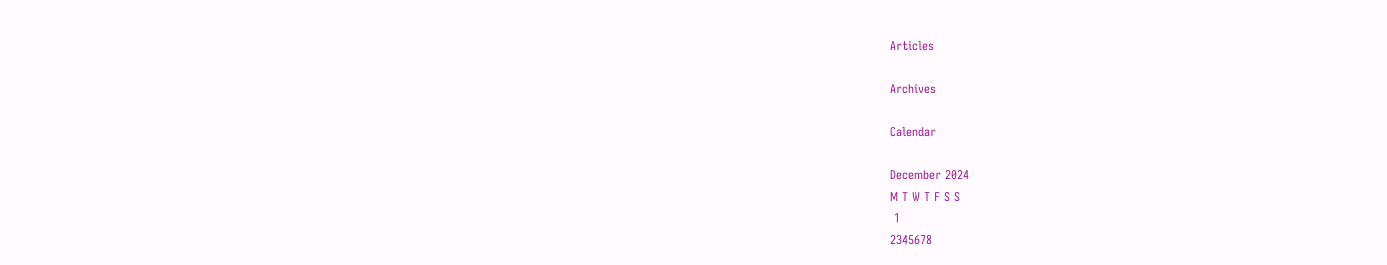Articles

Archives

Calendar

December 2024
M T W T F S S
 1
2345678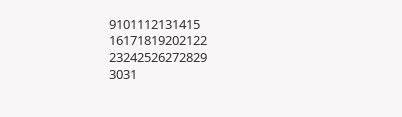9101112131415
16171819202122
23242526272829
3031